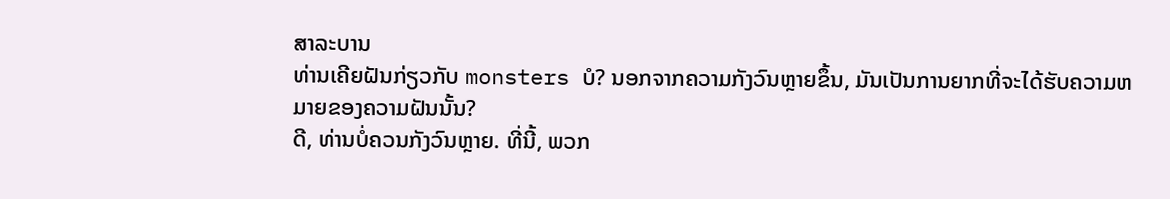ສາລະບານ
ທ່ານເຄີຍຝັນກ່ຽວກັບ monsters ບໍ? ນອກຈາກຄວາມກັງວົນຫຼາຍຂຶ້ນ, ມັນເປັນການຍາກທີ່ຈະໄດ້ຮັບຄວາມຫມາຍຂອງຄວາມຝັນນັ້ນ?
ດີ, ທ່ານບໍ່ຄວນກັງວົນຫຼາຍ. ທີ່ນີ້, ພວກ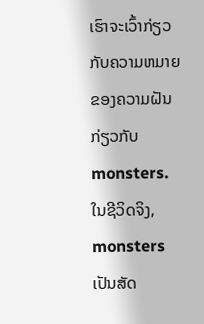ເຮົາຈະເວົ້າກ່ຽວກັບຄວາມຫມາຍຂອງຄວາມຝັນກ່ຽວກັບ monsters.
ໃນຊີວິດຈິງ, monsters ເປັນສັດ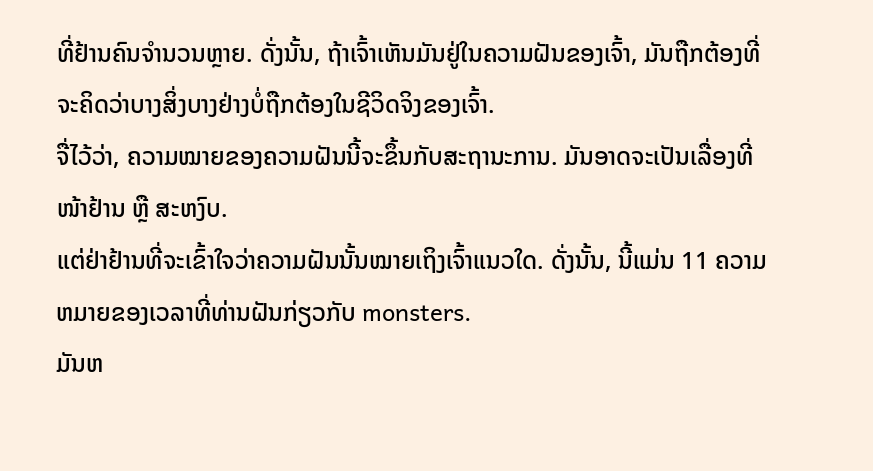ທີ່ຢ້ານຄົນຈໍານວນຫຼາຍ. ດັ່ງນັ້ນ, ຖ້າເຈົ້າເຫັນມັນຢູ່ໃນຄວາມຝັນຂອງເຈົ້າ, ມັນຖືກຕ້ອງທີ່ຈະຄິດວ່າບາງສິ່ງບາງຢ່າງບໍ່ຖືກຕ້ອງໃນຊີວິດຈິງຂອງເຈົ້າ.
ຈື່ໄວ້ວ່າ, ຄວາມໝາຍຂອງຄວາມຝັນນີ້ຈະຂຶ້ນກັບສະຖານະການ. ມັນອາດຈະເປັນເລື່ອງທີ່ໜ້າຢ້ານ ຫຼື ສະຫງົບ.
ແຕ່ຢ່າຢ້ານທີ່ຈະເຂົ້າໃຈວ່າຄວາມຝັນນັ້ນໝາຍເຖິງເຈົ້າແນວໃດ. ດັ່ງນັ້ນ, ນີ້ແມ່ນ 11 ຄວາມຫມາຍຂອງເວລາທີ່ທ່ານຝັນກ່ຽວກັບ monsters.
ມັນຫ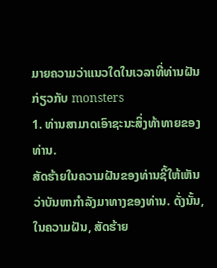ມາຍຄວາມວ່າແນວໃດໃນເວລາທີ່ທ່ານຝັນກ່ຽວກັບ monsters
1. ທ່ານສາມາດເອົາຊະນະສິ່ງທ້າທາຍຂອງທ່ານ.
ສັດຮ້າຍໃນຄວາມຝັນຂອງທ່ານຊີ້ໃຫ້ເຫັນວ່າບັນຫາກໍາລັງມາທາງຂອງທ່ານ. ດັ່ງນັ້ນ, ໃນຄວາມຝັນ, ສັດຮ້າຍ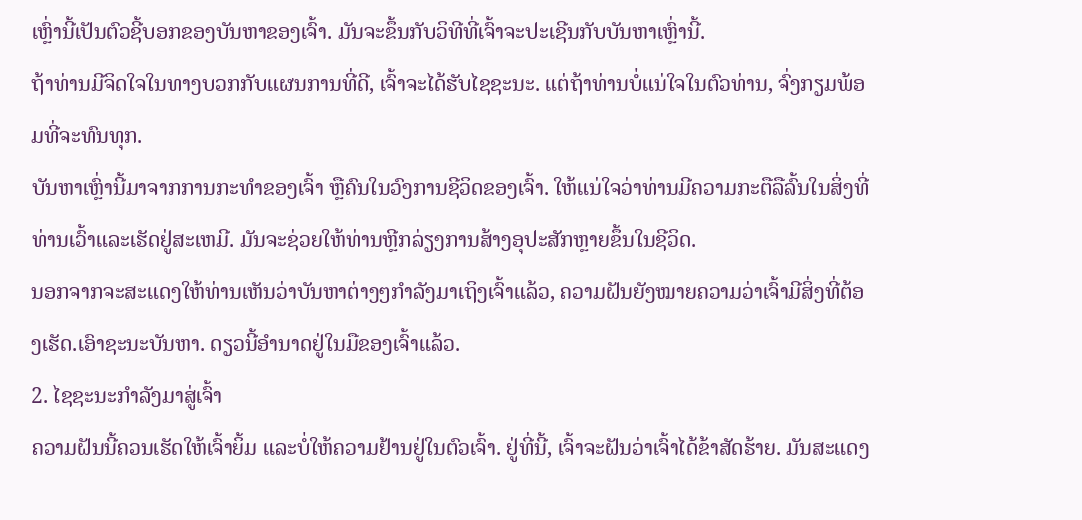ເຫຼົ່ານີ້ເປັນຕົວຊີ້ບອກຂອງບັນຫາຂອງເຈົ້າ. ມັນຈະຂຶ້ນກັບວິທີທີ່ເຈົ້າຈະປະເຊີນກັບບັນຫາເຫຼົ່ານີ້.
ຖ້າທ່ານມີຈິດໃຈໃນທາງບວກກັບແຜນການທີ່ດີ, ເຈົ້າຈະໄດ້ຮັບໄຊຊະນະ. ແຕ່ຖ້າທ່ານບໍ່ແນ່ໃຈໃນຕົວທ່ານ, ຈົ່ງກຽມພ້ອມທີ່ຈະທົນທຸກ.
ບັນຫາເຫຼົ່ານີ້ມາຈາກການກະທຳຂອງເຈົ້າ ຫຼືຄົນໃນວົງການຊີວິດຂອງເຈົ້າ. ໃຫ້ແນ່ໃຈວ່າທ່ານມີຄວາມກະຕືລືລົ້ນໃນສິ່ງທີ່ທ່ານເວົ້າແລະເຮັດຢູ່ສະເຫມີ. ມັນຈະຊ່ວຍໃຫ້ທ່ານຫຼີກລ່ຽງການສ້າງອຸປະສັກຫຼາຍຂຶ້ນໃນຊີວິດ.
ນອກຈາກຈະສະແດງໃຫ້ທ່ານເຫັນວ່າບັນຫາຕ່າງໆກຳລັງມາເຖິງເຈົ້າແລ້ວ, ຄວາມຝັນຍັງໝາຍຄວາມວ່າເຈົ້າມີສິ່ງທີ່ຕ້ອງເຮັດ.ເອົາຊະນະບັນຫາ. ດຽວນີ້ອຳນາດຢູ່ໃນມືຂອງເຈົ້າແລ້ວ.
2. ໄຊຊະນະກຳລັງມາສູ່ເຈົ້າ
ຄວາມຝັນນີ້ຄວນເຮັດໃຫ້ເຈົ້າຍິ້ມ ແລະບໍ່ໃຫ້ຄວາມຢ້ານຢູ່ໃນຕົວເຈົ້າ. ຢູ່ທີ່ນີ້, ເຈົ້າຈະຝັນວ່າເຈົ້າໄດ້ຂ້າສັດຮ້າຍ. ມັນສະແດງ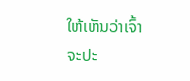ໃຫ້ເຫັນວ່າເຈົ້າຈະປະ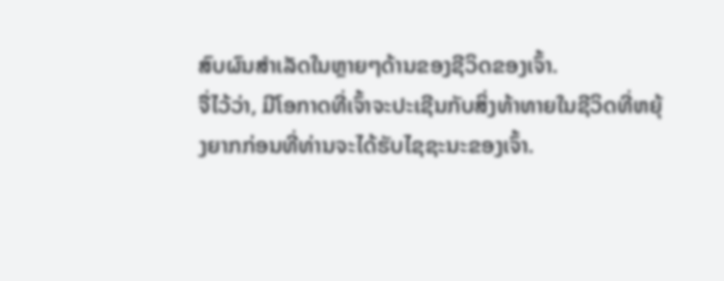ສົບຜົນສໍາເລັດໃນຫຼາຍໆດ້ານຂອງຊີວິດຂອງເຈົ້າ.
ຈື່ໄວ້ວ່າ, ມີໂອກາດທີ່ເຈົ້າຈະປະເຊີນກັບສິ່ງທ້າທາຍໃນຊີວິດທີ່ຫຍຸ້ງຍາກກ່ອນທີ່ທ່ານຈະໄດ້ຮັບໄຊຊະນະຂອງເຈົ້າ.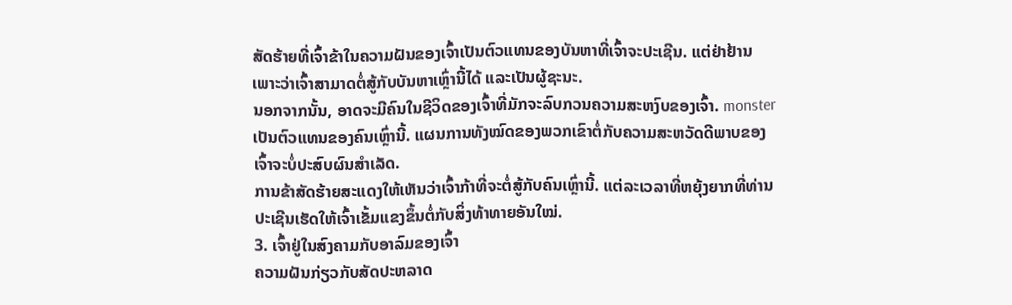ສັດຮ້າຍທີ່ເຈົ້າຂ້າໃນຄວາມຝັນຂອງເຈົ້າເປັນຕົວແທນຂອງບັນຫາທີ່ເຈົ້າຈະປະເຊີນ. ແຕ່ຢ່າຢ້ານ ເພາະວ່າເຈົ້າສາມາດຕໍ່ສູ້ກັບບັນຫາເຫຼົ່ານີ້ໄດ້ ແລະເປັນຜູ້ຊະນະ.
ນອກຈາກນັ້ນ, ອາດຈະມີຄົນໃນຊີວິດຂອງເຈົ້າທີ່ມັກຈະລົບກວນຄວາມສະຫງົບຂອງເຈົ້າ. monster ເປັນຕົວແທນຂອງຄົນເຫຼົ່ານີ້. ແຜນການທັງໝົດຂອງພວກເຂົາຕໍ່ກັບຄວາມສະຫວັດດີພາບຂອງເຈົ້າຈະບໍ່ປະສົບຜົນສໍາເລັດ.
ການຂ້າສັດຮ້າຍສະແດງໃຫ້ເຫັນວ່າເຈົ້າກ້າທີ່ຈະຕໍ່ສູ້ກັບຄົນເຫຼົ່ານີ້. ແຕ່ລະເວລາທີ່ຫຍຸ້ງຍາກທີ່ທ່ານປະເຊີນເຮັດໃຫ້ເຈົ້າເຂັ້ມແຂງຂຶ້ນຕໍ່ກັບສິ່ງທ້າທາຍອັນໃໝ່.
3. ເຈົ້າຢູ່ໃນສົງຄາມກັບອາລົມຂອງເຈົ້າ
ຄວາມຝັນກ່ຽວກັບສັດປະຫລາດ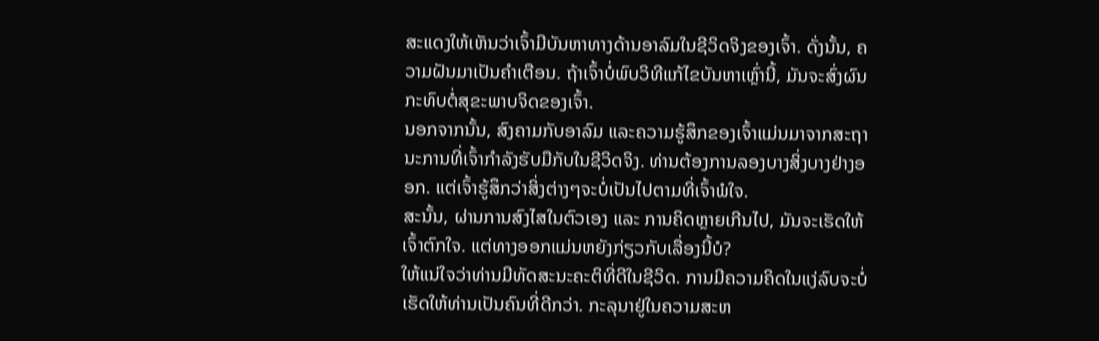ສະແດງໃຫ້ເຫັນວ່າເຈົ້າມີບັນຫາທາງດ້ານອາລົມໃນຊີວິດຈິງຂອງເຈົ້າ. ດັ່ງນັ້ນ, ຄວາມຝັນມາເປັນຄໍາເຕືອນ. ຖ້າເຈົ້າບໍ່ພົບວິທີແກ້ໄຂບັນຫາເຫຼົ່ານີ້, ມັນຈະສົ່ງຜົນກະທົບຕໍ່ສຸຂະພາບຈິດຂອງເຈົ້າ.
ນອກຈາກນັ້ນ, ສົງຄາມກັບອາລົມ ແລະຄວາມຮູ້ສຶກຂອງເຈົ້າແມ່ນມາຈາກສະຖານະການທີ່ເຈົ້າກຳລັງຮັບມືກັບໃນຊີວິດຈິງ. ທ່ານຕ້ອງການລອງບາງສິ່ງບາງຢ່າງອອກ. ແຕ່ເຈົ້າຮູ້ສຶກວ່າສິ່ງຕ່າງໆຈະບໍ່ເປັນໄປຕາມທີ່ເຈົ້າພໍໃຈ.
ສະນັ້ນ, ຜ່ານການສົງໄສໃນຕົວເອງ ແລະ ການຄິດຫຼາຍເກີນໄປ, ມັນຈະເຮັດໃຫ້ເຈົ້າຕົກໃຈ. ແຕ່ທາງອອກແມ່ນຫຍັງກ່ຽວກັບເລື່ອງນີ້ບໍ?
ໃຫ້ແນ່ໃຈວ່າທ່ານມີທັດສະນະຄະຕິທີ່ດີໃນຊີວິດ. ການມີຄວາມຄິດໃນແງ່ລົບຈະບໍ່ເຮັດໃຫ້ທ່ານເປັນຄົນທີ່ດີກວ່າ. ກະລຸນາຢູ່ໃນຄວາມສະຫ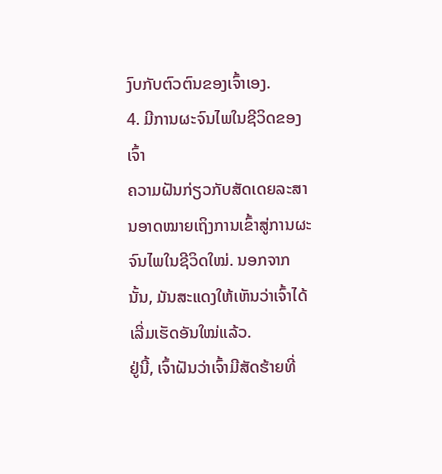ງົບກັບຕົວຕົນຂອງເຈົ້າເອງ.
4. ມີການຜະຈົນໄພໃນຊີວິດຂອງເຈົ້າ
ຄວາມຝັນກ່ຽວກັບສັດເດຍລະສານອາດໝາຍເຖິງການເຂົ້າສູ່ການຜະຈົນໄພໃນຊີວິດໃໝ່. ນອກຈາກນັ້ນ, ມັນສະແດງໃຫ້ເຫັນວ່າເຈົ້າໄດ້ເລີ່ມເຮັດອັນໃໝ່ແລ້ວ.
ຢູ່ນີ້, ເຈົ້າຝັນວ່າເຈົ້າມີສັດຮ້າຍທີ່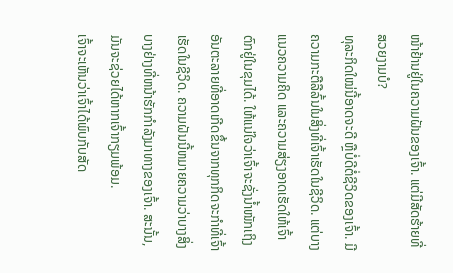ໜ້າຢ້ານຢູ່ໃນຄວາມຝັນຂອງເຈົ້າ. ແຕ່ມີສັດຮ້າຍທີ່ສວຍງາມບໍ?
ທຸລະກິດໃໝ່ນີ້ອາດຈະດີ ຫຼືບໍ່ດີຕໍ່ຊີວິດຂອງເຈົ້າ. ມີຄວາມກະຕືລືລົ້ນໃນສິ່ງທີ່ເຈົ້າເຮັດໃນຊີວິດ. ແຕ່ບາງແນວຄວາມຄິດ ແລະຄວາມສ່ຽງອາດເຮັດໃຫ້ເຈົ້າຕົກຢູ່ໃນຂຸມໄດ້. ໃຫ້ແນ່ໃຈວ່າເຈົ້າຈະຊັ່ງນໍ້າໜັກເຖິງອັນຕະລາຍທີ່ອາດເກີດຂຶ້ນຈາກທຸກກິດຈະກຳທີ່ເຈົ້າເຮັດໃນຊີວິດ. ຄວາມຝັນນີ້ຫມາຍຄວາມວ່າບາງສິ່ງບາງຢ່າງທີ່ຫນ້າຮັກກໍາລັງມາທາງຂອງເຈົ້າ. ສະນັ້ນ, ມັນຈະຊ່ວຍໄດ້ຫາກເຈົ້າກຽມພ້ອມ.
ເຈົ້າຈະເຫັນວ່າເຈົ້າໄດ້ພົບກັບສັດ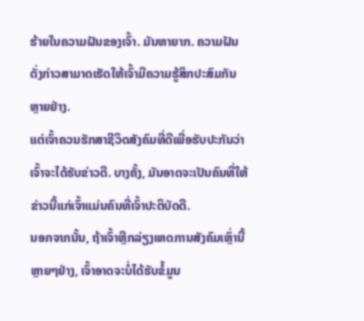ຮ້າຍໃນຄວາມຝັນຂອງເຈົ້າ. ມັນຫາຍາກ. ຄວາມຝັນດັ່ງກ່າວສາມາດເຮັດໃຫ້ເຈົ້າມີຄວາມຮູ້ສຶກປະສົມກັນຫຼາຍຢ່າງ.
ແຕ່ເຈົ້າຄວນຮັກສາຊີວິດສັງຄົມທີ່ດີເພື່ອຮັບປະກັນວ່າເຈົ້າຈະໄດ້ຮັບຂ່າວດີ. ບາງຄັ້ງ, ມັນອາດຈະເປັນຄົນທີ່ໃຫ້ຂ່າວນີ້ແກ່ເຈົ້າແມ່ນຄົນທີ່ເຈົ້າປະຕິບັດດີ.
ນອກຈາກນັ້ນ, ຖ້າເຈົ້າຫຼີກລ່ຽງເຫດການສັງຄົມເຫຼົ່ານີ້ຫຼາຍໆຢ່າງ, ເຈົ້າອາດຈະບໍ່ໄດ້ຮັບຂໍ້ມູນ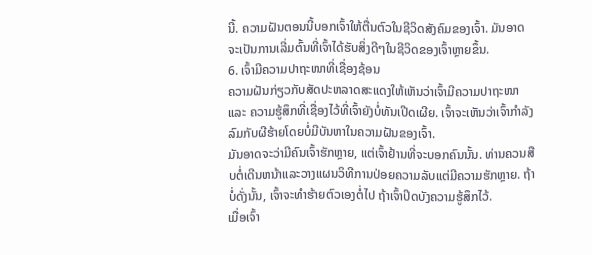ນີ້. ຄວາມຝັນຕອນນີ້ບອກເຈົ້າໃຫ້ຕື່ນຕົວໃນຊີວິດສັງຄົມຂອງເຈົ້າ. ມັນອາດຈະເປັນການເລີ່ມຕົ້ນທີ່ເຈົ້າໄດ້ຮັບສິ່ງດີໆໃນຊີວິດຂອງເຈົ້າຫຼາຍຂຶ້ນ.
6. ເຈົ້າມີຄວາມປາຖະໜາທີ່ເຊື່ອງຊ້ອນ
ຄວາມຝັນກ່ຽວກັບສັດປະຫລາດສະແດງໃຫ້ເຫັນວ່າເຈົ້າມີຄວາມປາຖະໜາ ແລະ ຄວາມຮູ້ສຶກທີ່ເຊື່ອງໄວ້ທີ່ເຈົ້າຍັງບໍ່ທັນເປີດເຜີຍ. ເຈົ້າຈະເຫັນວ່າເຈົ້າກຳລັງລົມກັບຜີຮ້າຍໂດຍບໍ່ມີບັນຫາໃນຄວາມຝັນຂອງເຈົ້າ.
ມັນອາດຈະວ່າມີຄົນເຈົ້າຮັກຫຼາຍ, ແຕ່ເຈົ້າຢ້ານທີ່ຈະບອກຄົນນັ້ນ. ທ່ານຄວນສືບຕໍ່ເດີນຫນ້າແລະວາງແຜນວິທີການປ່ອຍຄວາມລັບແຕ່ມີຄວາມຮັກຫຼາຍ. ຖ້າບໍ່ດັ່ງນັ້ນ, ເຈົ້າຈະທຳຮ້າຍຕົວເອງຕໍ່ໄປ ຖ້າເຈົ້າປິດບັງຄວາມຮູ້ສຶກໄວ້.
ເມື່ອເຈົ້າ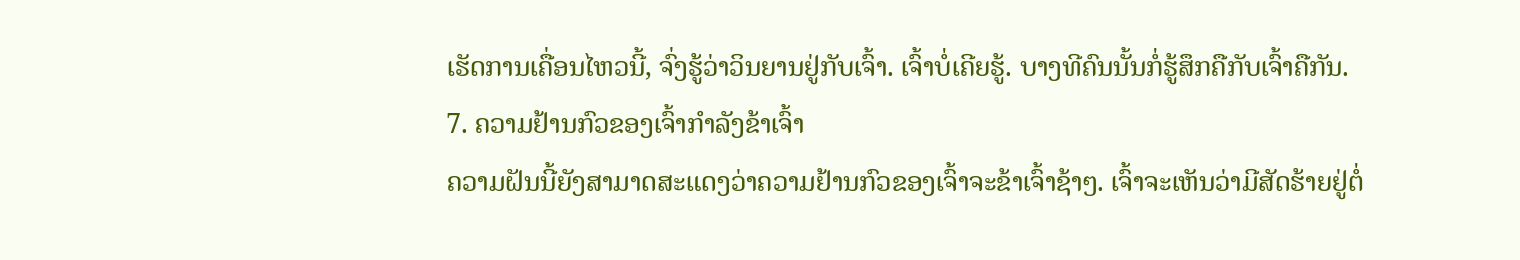ເຮັດການເຄື່ອນໄຫວນີ້, ຈົ່ງຮູ້ວ່າວິນຍານຢູ່ກັບເຈົ້າ. ເຈົ້າບໍ່ເຄີຍຮູ້. ບາງທີຄົນນັ້ນກໍ່ຮູ້ສຶກຄືກັບເຈົ້າຄືກັນ.
7. ຄວາມຢ້ານກົວຂອງເຈົ້າກຳລັງຂ້າເຈົ້າ
ຄວາມຝັນນີ້ຍັງສາມາດສະແດງວ່າຄວາມຢ້ານກົວຂອງເຈົ້າຈະຂ້າເຈົ້າຊ້າໆ. ເຈົ້າຈະເຫັນວ່າມີສັດຮ້າຍຢູ່ຕໍ່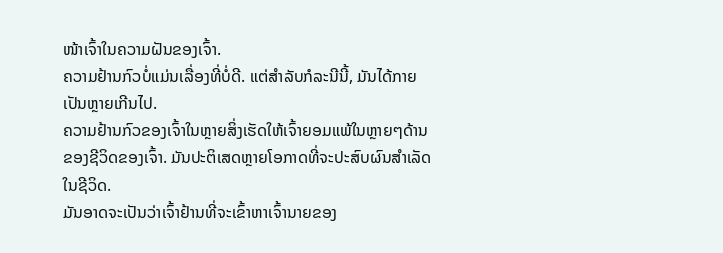ໜ້າເຈົ້າໃນຄວາມຝັນຂອງເຈົ້າ.
ຄວາມຢ້ານກົວບໍ່ແມ່ນເລື່ອງທີ່ບໍ່ດີ. ແຕ່ສໍາລັບກໍລະນີນີ້, ມັນໄດ້ກາຍເປັນຫຼາຍເກີນໄປ.
ຄວາມຢ້ານກົວຂອງເຈົ້າໃນຫຼາຍສິ່ງເຮັດໃຫ້ເຈົ້າຍອມແພ້ໃນຫຼາຍໆດ້ານຂອງຊີວິດຂອງເຈົ້າ. ມັນປະຕິເສດຫຼາຍໂອກາດທີ່ຈະປະສົບຜົນສໍາເລັດໃນຊີວິດ.
ມັນອາດຈະເປັນວ່າເຈົ້າຢ້ານທີ່ຈະເຂົ້າຫາເຈົ້ານາຍຂອງ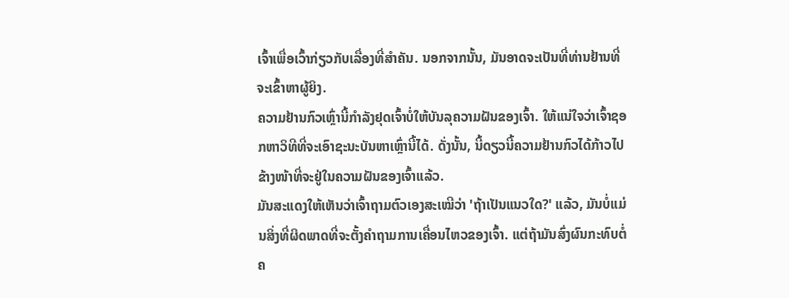ເຈົ້າເພື່ອເວົ້າກ່ຽວກັບເລື່ອງທີ່ສໍາຄັນ. ນອກຈາກນັ້ນ, ມັນອາດຈະເປັນທີ່ທ່ານຢ້ານທີ່ຈະເຂົ້າຫາຜູ້ຍິງ.
ຄວາມຢ້ານກົວເຫຼົ່ານີ້ກຳລັງຢຸດເຈົ້າບໍ່ໃຫ້ບັນລຸຄວາມຝັນຂອງເຈົ້າ. ໃຫ້ແນ່ໃຈວ່າເຈົ້າຊອກຫາວິທີທີ່ຈະເອົາຊະນະບັນຫາເຫຼົ່ານີ້ໄດ້. ດັ່ງນັ້ນ, ນີ້ດຽວນີ້ຄວາມຢ້ານກົວໄດ້ກ້າວໄປຂ້າງໜ້າທີ່ຈະຢູ່ໃນຄວາມຝັນຂອງເຈົ້າແລ້ວ.
ມັນສະແດງໃຫ້ເຫັນວ່າເຈົ້າຖາມຕົວເອງສະເໝີວ່າ 'ຖ້າເປັນແນວໃດ?' ແລ້ວ, ມັນບໍ່ແມ່ນສິ່ງທີ່ຜິດພາດທີ່ຈະຕັ້ງຄໍາຖາມການເຄື່ອນໄຫວຂອງເຈົ້າ. ແຕ່ຖ້າມັນສົ່ງຜົນກະທົບຕໍ່ຄ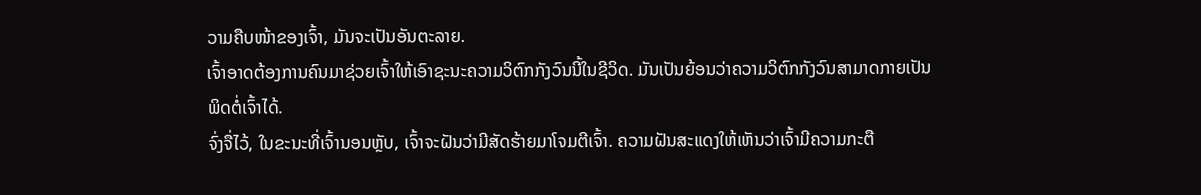ວາມຄືບໜ້າຂອງເຈົ້າ, ມັນຈະເປັນອັນຕະລາຍ.
ເຈົ້າອາດຕ້ອງການຄົນມາຊ່ວຍເຈົ້າໃຫ້ເອົາຊະນະຄວາມວິຕົກກັງວົນນີ້ໃນຊີວິດ. ມັນເປັນຍ້ອນວ່າຄວາມວິຕົກກັງວົນສາມາດກາຍເປັນພິດຕໍ່ເຈົ້າໄດ້.
ຈົ່ງຈື່ໄວ້, ໃນຂະນະທີ່ເຈົ້ານອນຫຼັບ, ເຈົ້າຈະຝັນວ່າມີສັດຮ້າຍມາໂຈມຕີເຈົ້າ. ຄວາມຝັນສະແດງໃຫ້ເຫັນວ່າເຈົ້າມີຄວາມກະຕື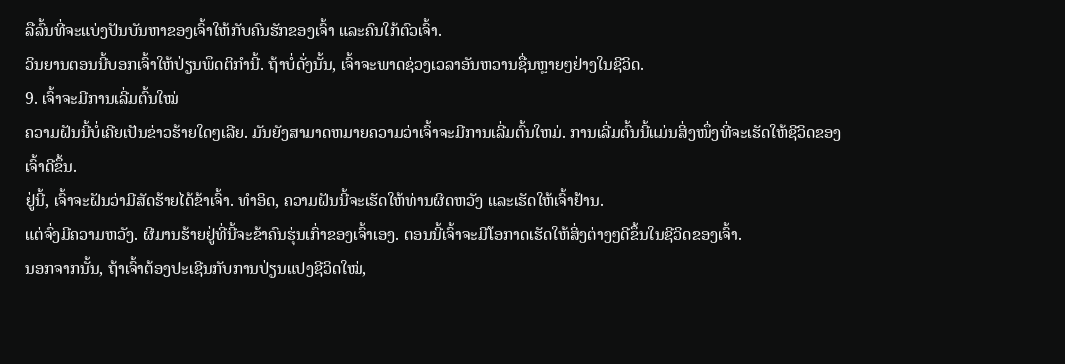ລືລົ້ນທີ່ຈະແບ່ງປັນບັນຫາຂອງເຈົ້າໃຫ້ກັບຄົນຮັກຂອງເຈົ້າ ແລະຄົນໃກ້ຕົວເຈົ້າ.
ວິນຍານຕອນນີ້ບອກເຈົ້າໃຫ້ປ່ຽນພຶດຕິກຳນີ້. ຖ້າບໍ່ດັ່ງນັ້ນ, ເຈົ້າຈະພາດຊ່ວງເວລາອັນຫວານຊື່ນຫຼາຍໆຢ່າງໃນຊີວິດ.
9. ເຈົ້າຈະມີການເລີ່ມຕົ້ນໃໝ່
ຄວາມຝັນນີ້ບໍ່ເຄີຍເປັນຂ່າວຮ້າຍໃດໆເລີຍ. ມັນຍັງສາມາດຫມາຍຄວາມວ່າເຈົ້າຈະມີການເລີ່ມຕົ້ນໃຫມ່. ການເລີ່ມຕົ້ນນີ້ແມ່ນສິ່ງໜຶ່ງທີ່ຈະເຮັດໃຫ້ຊີວິດຂອງເຈົ້າດີຂຶ້ນ.
ຢູ່ນີ້, ເຈົ້າຈະຝັນວ່າມີສັດຮ້າຍໄດ້ຂ້າເຈົ້າ. ທຳອິດ, ຄວາມຝັນນີ້ຈະເຮັດໃຫ້ທ່ານຜິດຫວັງ ແລະເຮັດໃຫ້ເຈົ້າຢ້ານ.
ແຕ່ຈົ່ງມີຄວາມຫວັງ. ຜີມານຮ້າຍຢູ່ທີ່ນີ້ຈະຂ້າຄົນຮຸ່ນເກົ່າຂອງເຈົ້າເອງ. ຕອນນີ້ເຈົ້າຈະມີໂອກາດເຮັດໃຫ້ສິ່ງຕ່າງໆດີຂຶ້ນໃນຊີວິດຂອງເຈົ້າ.
ນອກຈາກນັ້ນ, ຖ້າເຈົ້າຕ້ອງປະເຊີນກັບການປ່ຽນແປງຊີວິດໃໝ່,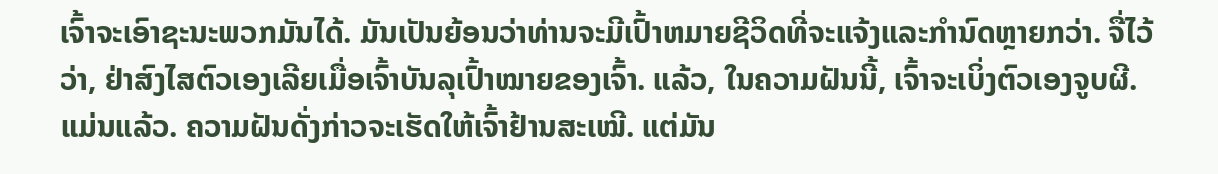ເຈົ້າຈະເອົາຊະນະພວກມັນໄດ້. ມັນເປັນຍ້ອນວ່າທ່ານຈະມີເປົ້າຫມາຍຊີວິດທີ່ຈະແຈ້ງແລະກໍານົດຫຼາຍກວ່າ. ຈື່ໄວ້ວ່າ, ຢ່າສົງໄສຕົວເອງເລີຍເມື່ອເຈົ້າບັນລຸເປົ້າໝາຍຂອງເຈົ້າ. ແລ້ວ, ໃນຄວາມຝັນນີ້, ເຈົ້າຈະເບິ່ງຕົວເອງຈູບຜີ.
ແມ່ນແລ້ວ. ຄວາມຝັນດັ່ງກ່າວຈະເຮັດໃຫ້ເຈົ້າຢ້ານສະເໝີ. ແຕ່ມັນ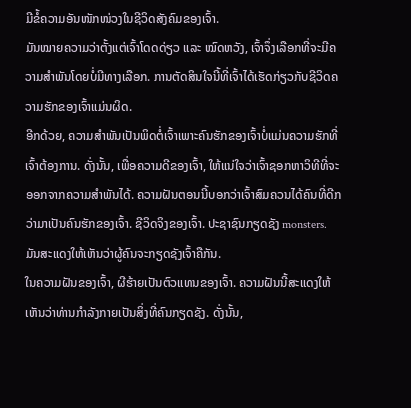ມີຂໍ້ຄວາມອັນໜັກໜ່ວງໃນຊີວິດສັງຄົມຂອງເຈົ້າ.
ມັນໝາຍຄວາມວ່າຕັ້ງແຕ່ເຈົ້າໂດດດ່ຽວ ແລະ ໝົດຫວັງ, ເຈົ້າຈຶ່ງເລືອກທີ່ຈະມີຄວາມສໍາພັນໂດຍບໍ່ມີທາງເລືອກ. ການຕັດສິນໃຈນີ້ທີ່ເຈົ້າໄດ້ເຮັດກ່ຽວກັບຊີວິດຄວາມຮັກຂອງເຈົ້າແມ່ນຜິດ.
ອີກດ້ວຍ, ຄວາມສຳພັນເປັນພິດຕໍ່ເຈົ້າເພາະຄົນຮັກຂອງເຈົ້າບໍ່ແມ່ນຄວາມຮັກທີ່ເຈົ້າຕ້ອງການ. ດັ່ງນັ້ນ, ເພື່ອຄວາມດີຂອງເຈົ້າ, ໃຫ້ແນ່ໃຈວ່າເຈົ້າຊອກຫາວິທີທີ່ຈະອອກຈາກຄວາມສຳພັນໄດ້. ຄວາມຝັນຕອນນີ້ບອກວ່າເຈົ້າສົມຄວນໄດ້ຄົນທີ່ດີກວ່າມາເປັນຄົນຮັກຂອງເຈົ້າ. ຊີວິດຈິງຂອງເຈົ້າ. ປະຊາຊົນກຽດຊັງ monsters. ມັນສະແດງໃຫ້ເຫັນວ່າຜູ້ຄົນຈະກຽດຊັງເຈົ້າຄືກັນ.
ໃນຄວາມຝັນຂອງເຈົ້າ, ຜີຮ້າຍເປັນຕົວແທນຂອງເຈົ້າ. ຄວາມຝັນນີ້ສະແດງໃຫ້ເຫັນວ່າທ່ານກໍາລັງກາຍເປັນສິ່ງທີ່ຄົນກຽດຊັງ. ດັ່ງນັ້ນ,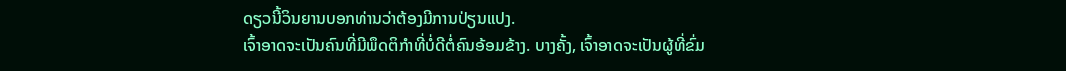ດຽວນີ້ວິນຍານບອກທ່ານວ່າຕ້ອງມີການປ່ຽນແປງ.
ເຈົ້າອາດຈະເປັນຄົນທີ່ມີພຶດຕິກຳທີ່ບໍ່ດີຕໍ່ຄົນອ້ອມຂ້າງ. ບາງຄັ້ງ, ເຈົ້າອາດຈະເປັນຜູ້ທີ່ຂົ່ມ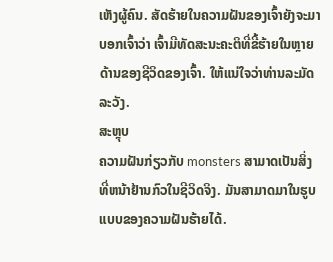ເຫັງຜູ້ຄົນ. ສັດຮ້າຍໃນຄວາມຝັນຂອງເຈົ້າຍັງຈະມາບອກເຈົ້າວ່າ ເຈົ້າມີທັດສະນະຄະຕິທີ່ຂີ້ຮ້າຍໃນຫຼາຍດ້ານຂອງຊີວິດຂອງເຈົ້າ. ໃຫ້ແນ່ໃຈວ່າທ່ານລະມັດລະວັງ.
ສະຫຼຸບ
ຄວາມຝັນກ່ຽວກັບ monsters ສາມາດເປັນສິ່ງທີ່ຫນ້າຢ້ານກົວໃນຊີວິດຈິງ. ມັນສາມາດມາໃນຮູບແບບຂອງຄວາມຝັນຮ້າຍໄດ້.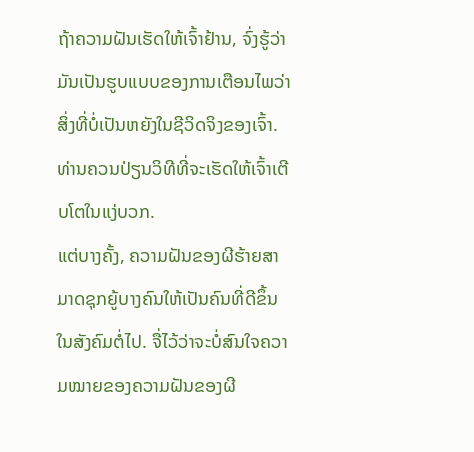ຖ້າຄວາມຝັນເຮັດໃຫ້ເຈົ້າຢ້ານ, ຈົ່ງຮູ້ວ່າມັນເປັນຮູບແບບຂອງການເຕືອນໄພວ່າສິ່ງທີ່ບໍ່ເປັນຫຍັງໃນຊີວິດຈິງຂອງເຈົ້າ. ທ່ານຄວນປ່ຽນວິທີທີ່ຈະເຮັດໃຫ້ເຈົ້າເຕີບໂຕໃນແງ່ບວກ.
ແຕ່ບາງຄັ້ງ, ຄວາມຝັນຂອງຜີຮ້າຍສາມາດຊຸກຍູ້ບາງຄົນໃຫ້ເປັນຄົນທີ່ດີຂຶ້ນໃນສັງຄົມຕໍ່ໄປ. ຈື່ໄວ້ວ່າຈະບໍ່ສົນໃຈຄວາມໝາຍຂອງຄວາມຝັນຂອງຜີ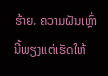ຮ້າຍ. ຄວາມຝັນເຫຼົ່ານີ້ພຽງແຕ່ເຮັດໃຫ້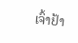ເຈົ້າຢ້າ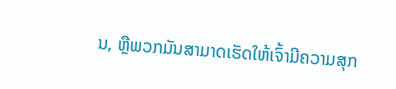ນ, ຫຼືພວກມັນສາມາດເຮັດໃຫ້ເຈົ້າມີຄວາມສຸກ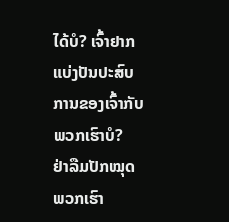ໄດ້ບໍ? ເຈົ້າຢາກແບ່ງປັນປະສົບການຂອງເຈົ້າກັບພວກເຮົາບໍ?
ຢ່າລືມປັກໝຸດພວກເຮົາ